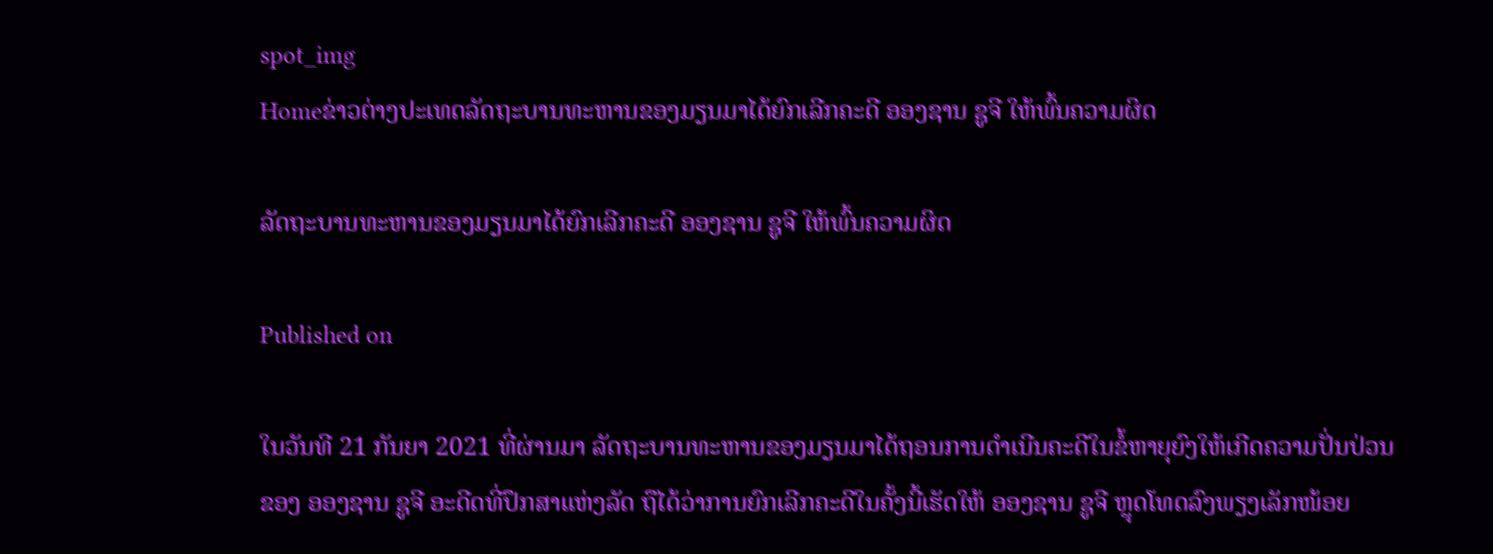spot_img
Homeຂ່າວຕ່າງປະເທດລັດຖະບານທະຫານຂອງມຽນມາໄດ້ຍົກເລີກຄະດີ ອອງຊານ ຊູຈີ ໃຫ້ພົ້ນຄວາມຜິດ

ລັດຖະບານທະຫານຂອງມຽນມາໄດ້ຍົກເລີກຄະດີ ອອງຊານ ຊູຈີ ໃຫ້ພົ້ນຄວາມຜິດ

Published on

ໃນວັນທີ 21 ກັນຍາ 2021 ທີ່ຜ່ານມາ ລັດຖະບານທະຫານຂອງມຽນມາໄດ້ຖອນການດໍາເນີນຄະດີໃນຂໍ້ຫາຍຸຍົງໃຫ້ເກີດຄວາມປັ່ນປ່ວນຂອງ ອອງຊານ ຊູຈີ ອະດີດທີ່ປຶກສາແຫ່ງລັດ ຖືໄດ້ວ່າການຍົກເລີກຄະດີໃນຄັ້ງນີ້ເຮັດໃຫ້ ອອງຊານ ຊູຈີ ຫຼຸດໂທດລົງພຽງເລັກໜ້ອຍ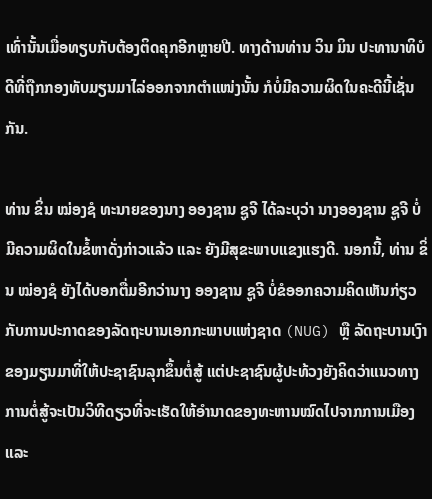ເທົ່ານັ້ນເມື່ອທຽບກັບຕ້ອງຕິດຄຸກອີກຫຼາຍປີ. ທາງດ້ານທ່ານ ວິນ ມິນ ປະທານາທິບໍດີທີ່ຖືກກອງທັບມຽນມາໄລ່ອອກຈາກຕໍາແໜ່ງນັ້ນ ກໍບໍ່ມີຄວາມຜິດໃນຄະດີນີ້ເຊັ່ນກັນ.

ທ່ານ ຂິ່ນ ໝ່ອງຊໍ ທະນາຍຂອງນາງ ອອງຊານ ຊູຈີ ໄດ້ລະບຸວ່າ ນາງອອງຊານ ຊູຈີ ບໍ່ມີຄວາມຜິດໃນຂໍ້ຫາດັ່ງກ່າວແລ້ວ ແລະ ຍັງມີສຸຂະພາບແຂງແຮງດີ. ນອກນີ້, ທ່ານ ຂິ່ນ ໝ່ອງຊໍ ຍັງໄດ້ບອກຕື່ມອີກວ່ານາງ ອອງຊານ ຊູຈີ ບໍ່ຂໍອອກຄວາມຄິດເຫັນກ່ຽວກັບການປະກາດຂອງລັດຖະບານເອກກະພາບແຫ່ງຊາດ (NUG) ຫຼື ລັດຖະບານເງົາຂອງມຽນມາທີ່ໃຫ້ປະຊາຊົນລຸກຂຶ້ນຕໍ່ສູ້ ແຕ່ປະຊາຊົນຜູ້ປະທ້ວງຍັງຄິດວ່າແນວທາງການຕໍ່ສູ້ຈະເປັນວິທີດຽວທີ່ຈະເຮັດໃຫ້ອໍານາດຂອງທະຫານໝົດໄປຈາກການເມືອງ ແລະ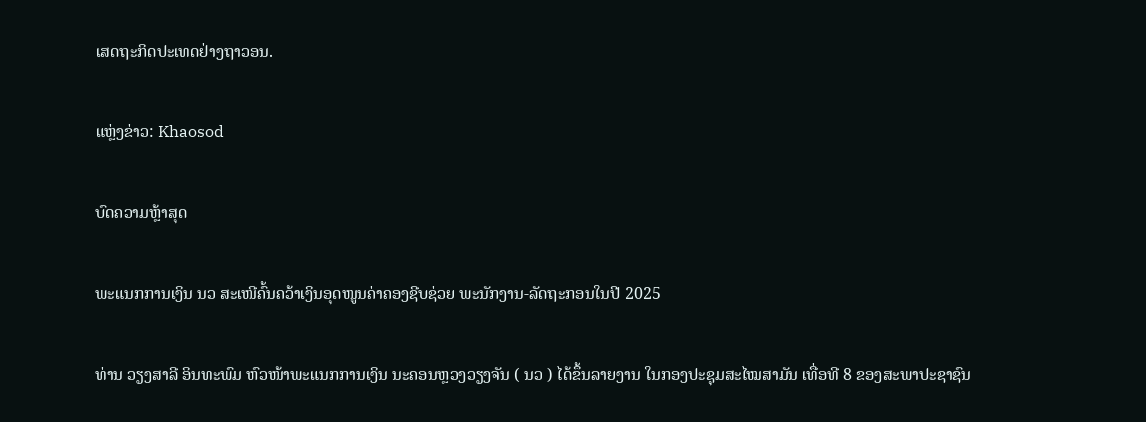ເສດຖະກິດປະເທດຢ່າງຖາວອນ.

ແຫຼ່ງຂ່າວ: Khaosod

ບົດຄວາມຫຼ້າສຸດ

ພະແນກການເງິນ ນວ ສະເໜີຄົ້ນຄວ້າເງິນອຸດໜູນຄ່າຄອງຊີບຊ່ວຍ ພະນັກງານ-ລັດຖະກອນໃນປີ 2025

ທ່ານ ວຽງສາລີ ອິນທະພົມ ຫົວໜ້າພະແນກການເງິນ ນະຄອນຫຼວງວຽງຈັນ ( ນວ ) ໄດ້ຂຶ້ນລາຍງານ ໃນກອງປະຊຸມສະໄໝສາມັນ ເທື່ອທີ 8 ຂອງສະພາປະຊາຊົນ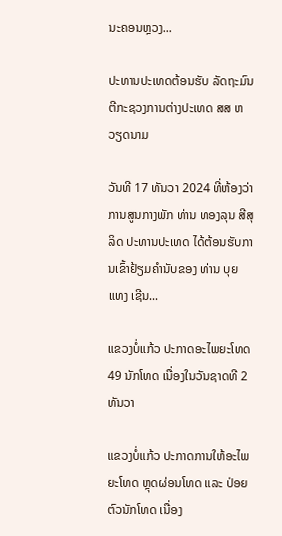ນະຄອນຫຼວງ...

ປະທານປະເທດຕ້ອນຮັບ ລັດຖະມົນຕີກະຊວງການຕ່າງປະເທດ ສສ ຫວຽດນາມ

ວັນທີ 17 ທັນວາ 2024 ທີ່ຫ້ອງວ່າການສູນກາງພັກ ທ່ານ ທອງລຸນ ສີສຸລິດ ປະທານປະເທດ ໄດ້ຕ້ອນຮັບການເຂົ້າຢ້ຽມຄຳນັບຂອງ ທ່ານ ບຸຍ ແທງ ເຊີນ...

ແຂວງບໍ່ແກ້ວ ປະກາດອະໄພຍະໂທດ 49 ນັກໂທດ ເນື່ອງໃນວັນຊາດທີ 2 ທັນວາ

ແຂວງບໍ່ແກ້ວ ປະກາດການໃຫ້ອະໄພຍະໂທດ ຫຼຸດຜ່ອນໂທດ ແລະ ປ່ອຍຕົວນັກໂທດ ເນື່ອງ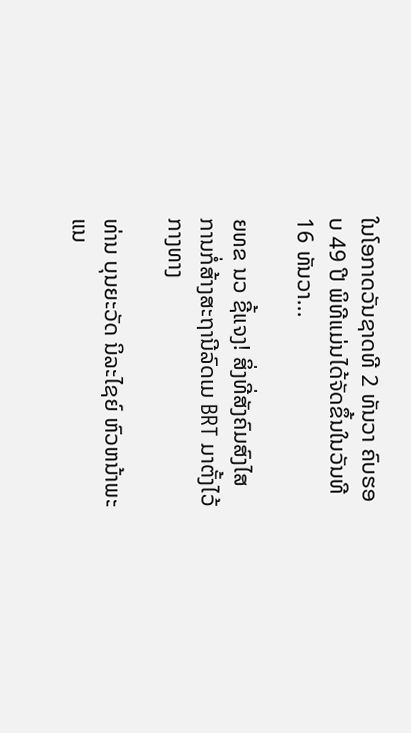ໃນໂອກາດວັນຊາດທີ 2 ທັນວາ ຄົບຮອບ 49 ປີ ພິທີແມ່ນໄດ້ຈັດຂຶ້ນໃນວັນທີ 16 ທັນວາ...

ຍທຂ ນວ ຊີ້ແຈງ! ສິ່ງທີ່ສັງຄົມສົງໄສ ການກໍ່ສ້າງສະຖານີລົດເມ BRT ມາຕັ້ງໄວ້ກາງທາງ

ທ່ານ ບຸນຍະວັດ ນິລະໄຊຍ໌ ຫົວຫນ້າພະແນ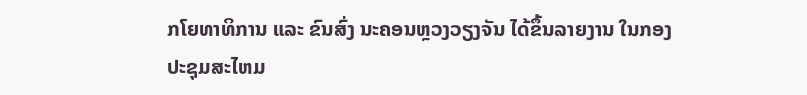ກໂຍທາທິການ ແລະ ຂົນສົ່ງ ນະຄອນຫຼວງວຽງຈັນ ໄດ້ຂຶ້ນລາຍງານ ໃນກອງປະຊຸມສະໄຫມ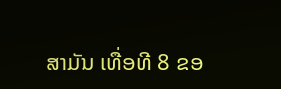ສາມັນ ເທື່ອທີ 8 ຂອ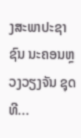ງສະພາປະຊາຊົນ ນະຄອນຫຼວງວຽງຈັນ ຊຸດທີ...